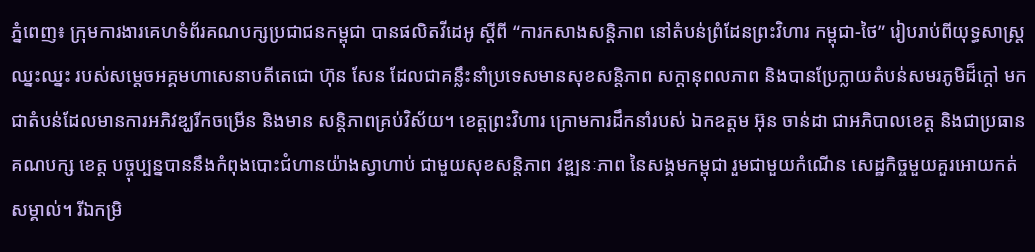ភ្នំពេញ៖ ក្រុមការងារគេហទំព័រគណបក្សប្រជាជនកម្ពុជា បានផលិតវីដេអូ ស្តីពី “ការកសាងសន្តិភាព នៅតំបន់ព្រំដែនព្រះវិហារ កម្ពុជា-ថៃ” រៀបរាប់ពីយុទ្ធសាស្រ្តឈ្នះឈ្នះ របស់សម្តេចអគ្គមហាសេនាបតីតេជោ ហ៊ុន សែន ដែលជាគន្លឹះនាំប្រទេសមានសុខសន្តិភាព សក្តានុពលភាព និងបានប្រែក្លាយតំបន់សមរភូមិដ៏ក្តៅ មកជាតំបន់ដែលមានការអភិវឌ្ឃរីកចម្រើន និងមាន សន្តិភាពគ្រប់វិស័យ។ ខេត្តព្រះវិហារ ក្រោមការដឹកនាំរបស់ ឯកឧត្តម អ៊ុន ចាន់ដា ជាអភិបាលខេត្ត និងជាប្រធាន គណបក្ស ខេត្ត បច្ចុប្បន្នបាននឹងកំពុងបោះជំហានយ៉ាងស្វាហាប់ ជាមួយសុខសន្តិភាព វឌ្ឍនៈភាព នៃសង្គមកម្ពុជា រួមជាមួយកំណើន សេដ្ឋកិច្ចមួយគួរអោយកត់ សម្គាល់។ រីឯកម្រិ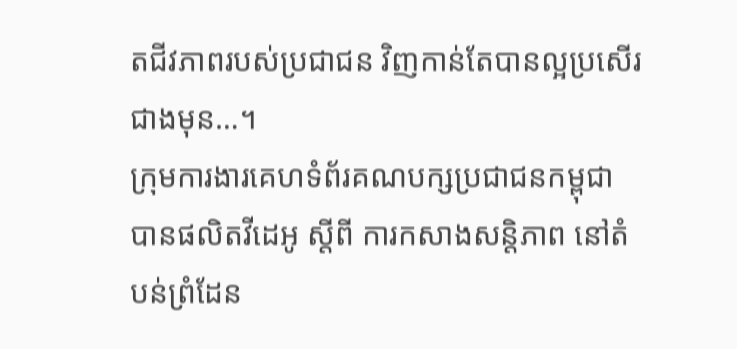តជីវភាពរបស់ប្រជាជន វិញកាន់តែបានល្អប្រសើរជាងមុន…។
ក្រុមការងារគេហទំព័រគណបក្សប្រជាជនកម្ពុជា បានផលិតវីដេអូ ស្តីពី ការកសាងសន្តិភាព នៅតំបន់ព្រំដែន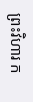ព្រះវិហារ ក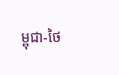ម្ពុជា-ថៃ